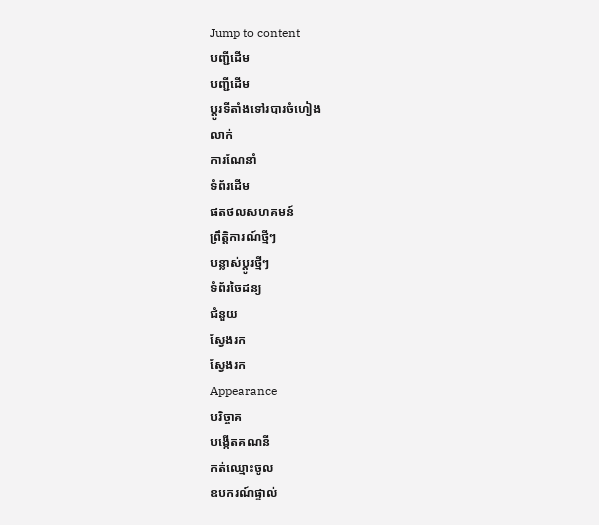Jump to content
បញ្ជីដើម
បញ្ជីដើម
ប្ដូរទីតាំងទៅរបារចំហៀង
លាក់
ការណែនាំ
ទំព័រដើម
ផតថលសហគមន៍
ព្រឹត្តិការណ៍ថ្មីៗ
បន្លាស់ប្ដូរថ្មីៗ
ទំព័រចៃដន្យ
ជំនួយ
ស្វែងរក
ស្វែងរក
Appearance
បរិច្ចាគ
បង្កើតគណនី
កត់ឈ្មោះចូល
ឧបករណ៍ផ្ទាល់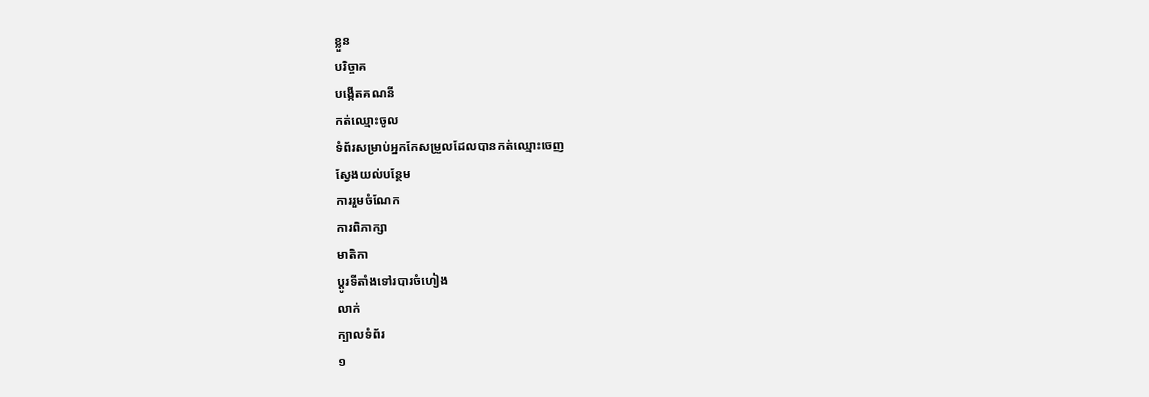ខ្លួន
បរិច្ចាគ
បង្កើតគណនី
កត់ឈ្មោះចូល
ទំព័រសម្រាប់អ្នកកែសម្រួលដែលបានកត់ឈ្មោះចេញ
ស្វែងយល់បន្ថែម
ការរួមចំណែក
ការពិភាក្សា
មាតិកា
ប្ដូរទីតាំងទៅរបារចំហៀង
លាក់
ក្បាលទំព័រ
១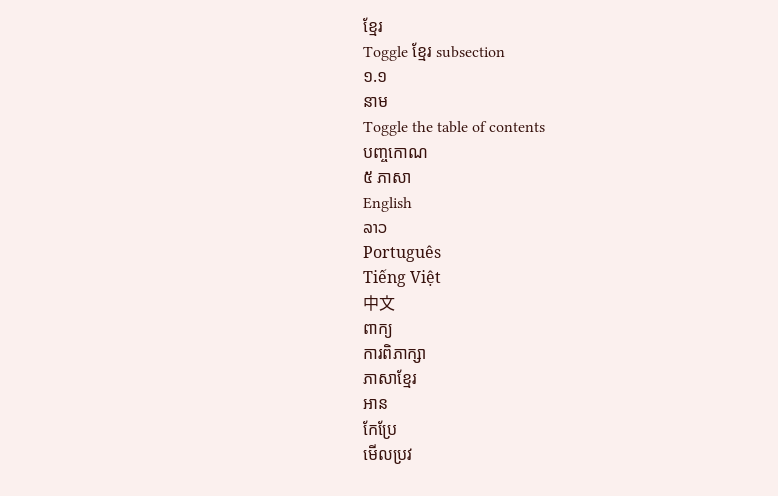ខ្មែរ
Toggle ខ្មែរ subsection
១.១
នាម
Toggle the table of contents
បញ្ចកោណ
៥ ភាសា
English
ລາວ
Português
Tiếng Việt
中文
ពាក្យ
ការពិភាក្សា
ភាសាខ្មែរ
អាន
កែប្រែ
មើលប្រវ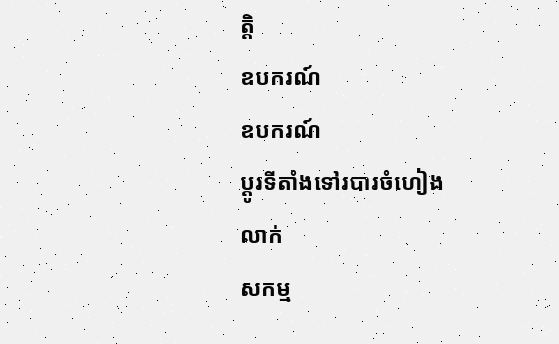ត្តិ
ឧបករណ៍
ឧបករណ៍
ប្ដូរទីតាំងទៅរបារចំហៀង
លាក់
សកម្ម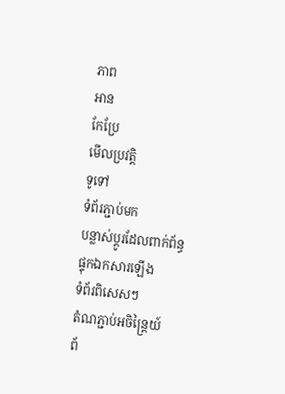ភាព
អាន
កែប្រែ
មើលប្រវត្តិ
ទូទៅ
ទំព័រភ្ជាប់មក
បន្លាស់ប្ដូរដែលពាក់ព័ន្ធ
ផ្ទុកឯកសារឡើង
ទំព័រពិសេសៗ
តំណភ្ជាប់អចិន្ត្រៃយ៍
ព័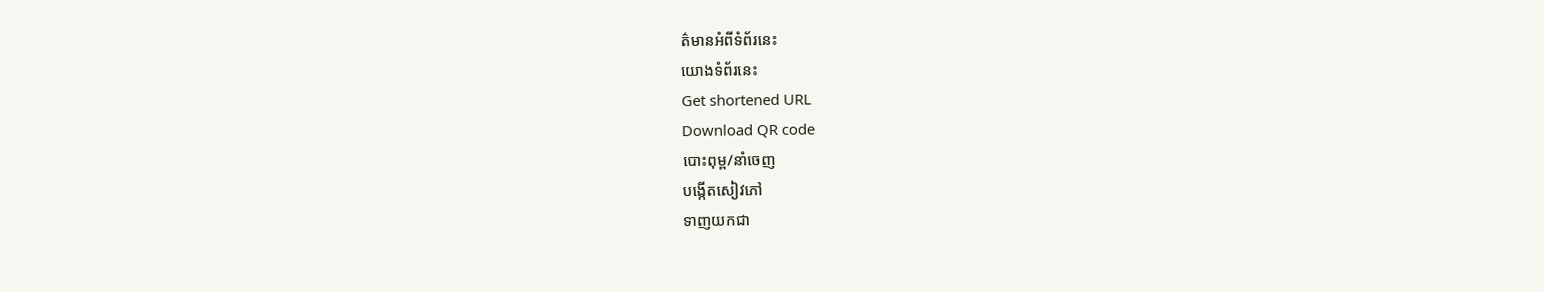ត៌មានអំពីទំព័រនេះ
យោងទំព័រនេះ
Get shortened URL
Download QR code
បោះពុម្ព/នាំចេញ
បង្កើតសៀវភៅ
ទាញយកជា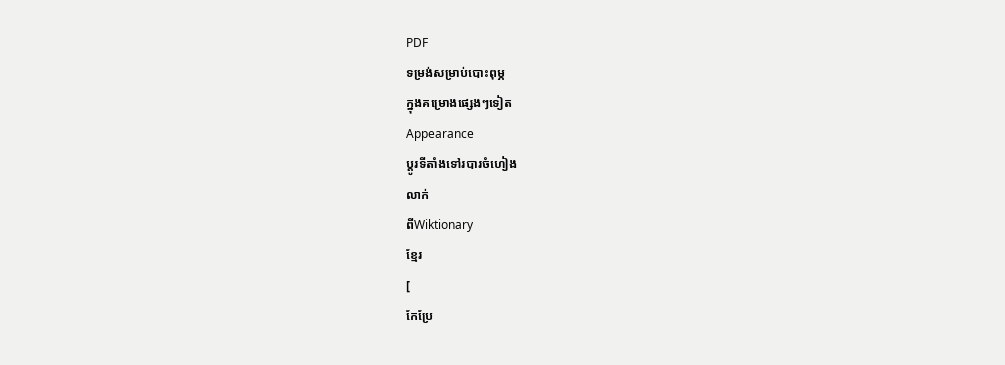PDF
ទម្រង់សម្រាប់បោះពុម្ភ
ក្នុងគម្រោងផ្សេងៗទៀត
Appearance
ប្ដូរទីតាំងទៅរបារចំហៀង
លាក់
ពីWiktionary
ខ្មែរ
[
កែប្រែ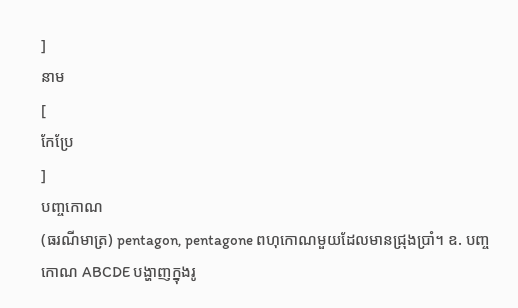]
នាម
[
កែប្រែ
]
បញ្ចកោណ
(ធរណីមាត្រ) pentagon, pentagone ពហុកោណមួយដែលមានជ្រុងប្រាំ។ ឧ. បញ្ចកោណ ABCDE បង្ហាញក្នុងរូ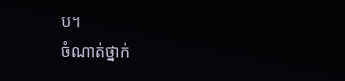ប។
ចំណាត់ថ្នាក់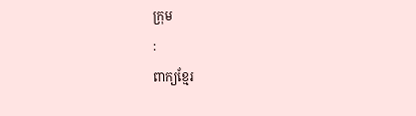ក្រុម
:
ពាក្យខ្មែរ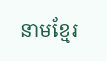នាមខ្មែរ